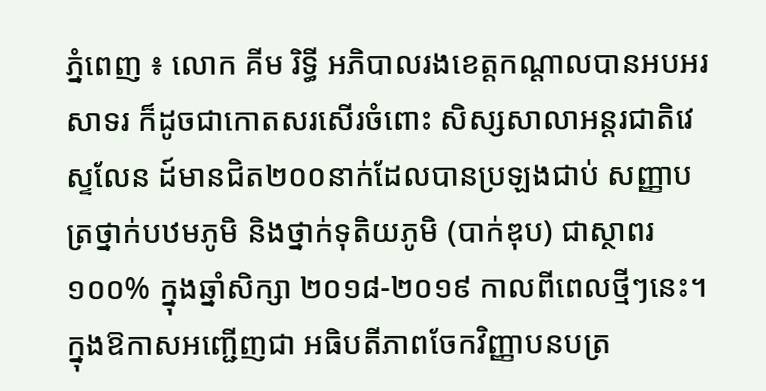ភ្នំពេញ ៖ លោក គីម រិទ្ធី អភិបាលរងខេត្តកណ្ដាលបានអបអរសាទរ ក៏ដូចជាកោតសរសើរចំពោះ សិស្សសាលាអន្តរជាតិវេស្ទលែន ដ៍មានជិត២០០នាក់ដែលបានប្រឡងជាប់ សញ្ញាបត្រថ្នាក់បឋមភូមិ និងថ្នាក់ទុតិយភូមិ (បាក់ឌុប) ជាស្ថាពរ ១០០% ក្នុងឆ្នាំសិក្សា ២០១៨-២០១៩ កាលពីពេលថ្មីៗនេះ។ ក្នុងឱកាសអញ្ជើញជា អធិបតីភាពចែកវិញ្ញាបនបត្រ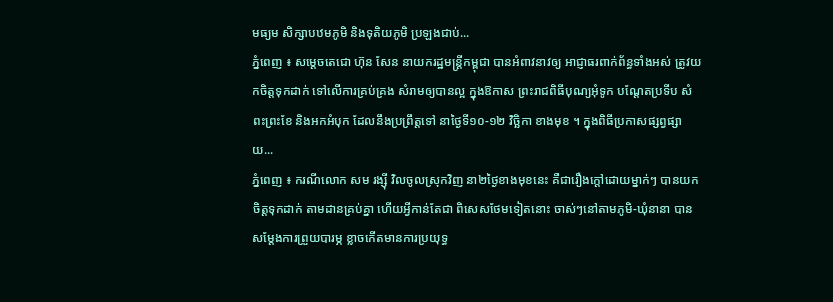មធ្យម សិក្សាបឋមភូមិ និងទុតិយភូមិ ប្រឡងជាប់...
ភ្នំពេញ ៖ សម្ដេចតេជោ ហ៊ុន សែន នាយករដ្ឋមន្ដ្រីកម្ពុជា បានអំពាវនាវឲ្យ អាជ្ញាធរពាក់ព័ន្ធទាំងអស់ ត្រូវយកចិត្តទុកដាក់ ទៅលើការគ្រប់គ្រង សំរាមឲ្យបានល្អ ក្នុងឱកាស ព្រះរាជពិធីបុណ្យអុំទូក បណ្តែតប្រទីប សំពះព្រះខែ និងអកអំបុក ដែលនឹងប្រព្រឹត្តទៅ នាថ្ងៃទី១០-១២ វិច្ឆិកា ខាងមុខ ។ ក្នុងពិធីប្រកាសផ្សព្វផ្សាយ...
ភ្នំពេញ ៖ ករណីលោក សម រង្ស៊ី វិលចូលស្រុកវិញ នា២ថ្ងៃខាងមុខនេះ គឺជារឿងក្តៅដោយម្នាក់ៗ បានយកចិត្តទុកដាក់ តាមដានគ្រប់គ្នា ហើយអ្វីកាន់តែជា ពិសេសថែមទៀតនោះ ចាស់ៗនៅតាមភូមិ-ឃុំនានា បានសម្តែងការព្រួយបារម្ភ ខ្លាចកើតមានការប្រយុទ្ធ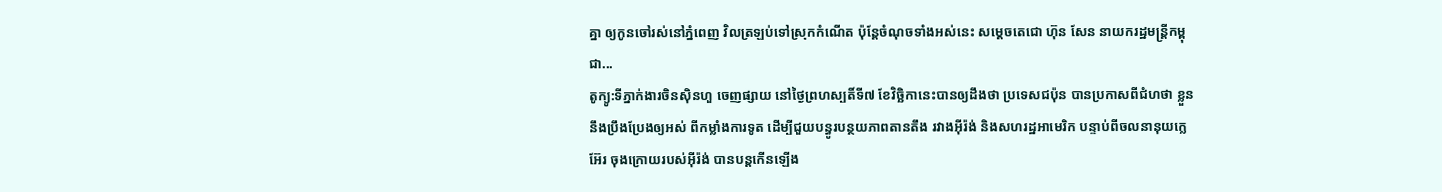គ្នា ឲ្យកូនចៅរស់នៅភ្នំពេញ វិលត្រឡប់ទៅស្រុកកំណើត ប៉ុន្តែចំណុចទាំងអស់នេះ សម្តេចតេជោ ហ៊ុន សែន នាយករដ្ឋមន្រ្តីកម្ពុជា...
តូក្យូ:ទីភ្នាក់ងារចិនស៊ិនហួ ចេញផ្សាយ នៅថ្ងៃព្រហស្បតិ៍ទី៧ ខែវិច្ឆិកានេះបានឲ្យដឹងថា ប្រទេសជប៉ុន បានប្រកាសពីជំហថា ខ្លួននឹងប្រឹងប្រែងឲ្យអស់ ពីកម្លាំងការទូត ដើម្បីជួយបន្ធូរបន្ថយភាពតានតឹង រវាងអ៊ីរ៉ង់ និងសហរដ្ឋអាមេរិក បន្ទាប់ពីចលនានុយក្លេអ៊ែរ ចុងក្រោយរបស់អ៊ីរ៉ង់ បានបន្តកើនឡើង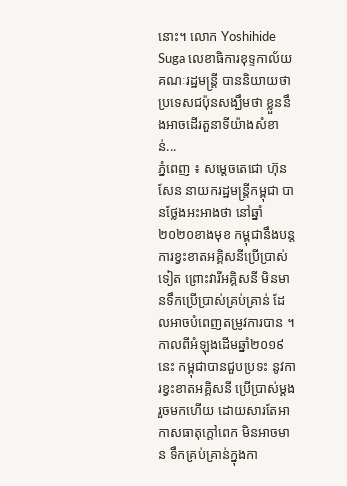នោះ។ លោក Yoshihide Suga លេខាធិការខុទ្ទកាល័យ គណៈរដ្ឋមន្រ្តី បាននិយាយថា ប្រទេសជប៉ុនសង្ឃឹមថា ខ្លួននឹងអាចដើរតួនាទីយ៉ាងសំខាន់...
ភ្នំពេញ ៖ សម្ដេចតេជោ ហ៊ុន សែន នាយករដ្ឋមន្រ្តីកម្ពុជា បានថ្លែងអះអាងថា នៅឆ្នាំ២០២០ខាងមុខ កម្ពុជានឹងបន្តការខ្វះខាតអគ្គិសនីប្រើប្រាស់ទៀត ព្រោះវារីអគ្គិសនី មិនមានទឹកប្រើប្រាស់គ្រប់គ្រាន់ ដែលអាចបំពេញតម្រូវការបាន ។ កាលពីអំឡុងដើមឆ្នាំ២០១៩នេះ កម្ពុជាបានជួបប្រទះ នូវការខ្វះខាតអគ្គិសនី ប្រើប្រាស់ម្តងរួចមកហើយ ដោយសារតែអាកាសធាតុក្តៅពេក មិនអាចមាន ទឹកគ្រប់គ្រាន់ក្នុងកា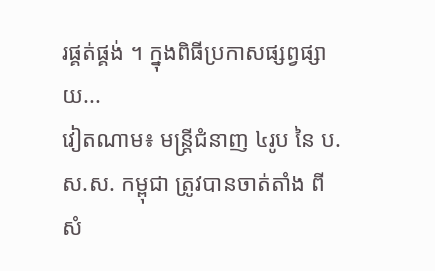រផ្គត់ផ្គង់ ។ ក្នុងពិធីប្រកាសផ្សព្វផ្សាយ...
វៀតណាម៖ មន្ត្រីជំនាញ ៤រូប នៃ ប.ស.ស. កម្ពុជា ត្រូវបានចាត់តាំង ពីសំ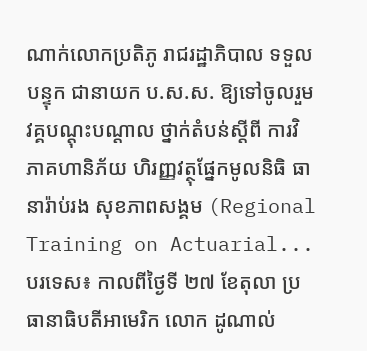ណាក់លោកប្រតិភូ រាជរដ្ឋាភិបាល ទទួលបន្ទុក ជានាយក ប.ស.ស. ឱ្យទៅចូលរួមវគ្គបណ្តុះបណ្តាល ថ្នាក់តំបន់ស្តីពី ការវិភាគហានិភ័យ ហិរញ្ញវត្ថុផ្នែកមូលនិធិ ធានារ៉ាប់រង សុខភាពសង្គម (Regional Training on Actuarial...
បរទេស៖ កាលពីថ្ងៃទី ២៧ ខែតុលា ប្រធានាធិបតីអាមេរិក លោក ដូណាល់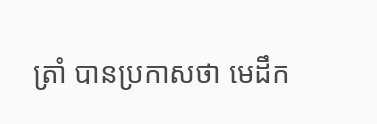ត្រាំ បានប្រកាសថា មេដឹក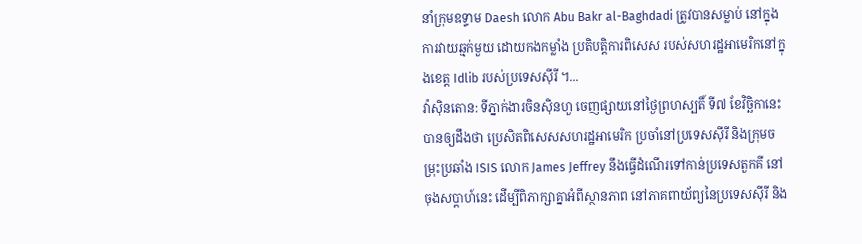នាំក្រុមឧទ្ទាម Daesh លោក Abu Bakr al-Baghdadi ត្រូវបានសម្លាប់ នៅក្នុងការវាយឆ្មក់មួយ ដោយកងកម្លាំង ប្រតិបត្តិការពិសេស របស់សហរដ្ឋអាមេរិកនៅក្នុងខេត្ត Idlib របស់ប្រទេសស៊ីរី ។...
វ៉ាស៊ិនតោន: ទីភ្នាក់ងារចិនស៊ិនហួ ចេញផ្សាយនៅថ្ងៃព្រហស្បតិ៍ ទី៧ ខែវិច្ឆិកានេះ បានឲ្យដឹងថា ប្រេសិតពិសេសសហរដ្ឋអាមេរិក ប្រចាំនៅប្រទេសស៊ីរី និងក្រុមចម្រុះប្រឆាំង ISIS លោក James Jeffrey នឹងធ្វើដំណើរទៅកាន់ប្រទេសតួកគី នៅចុងសប្តាហ៍នេះ ដើម្បីពិភាក្សាគ្នាអំពីស្ថានភាព នៅភាគពាយ័ព្យនៃប្រទេសស៊ីរី និង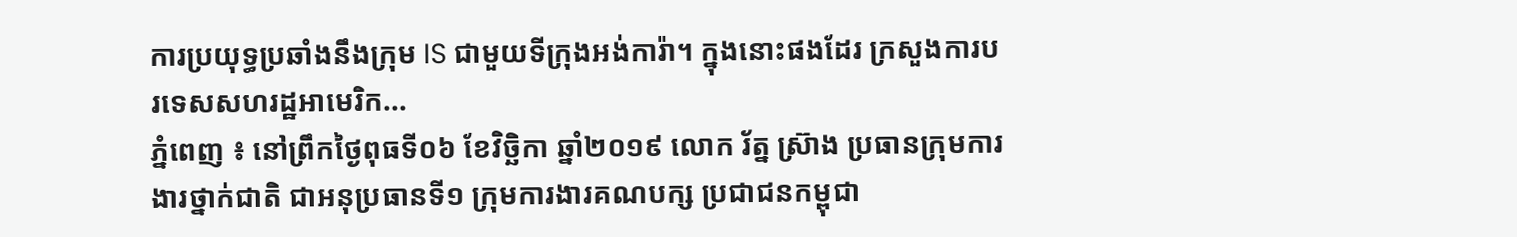ការប្រយុទ្ធប្រឆាំងនឹងក្រុម IS ជាមួយទីក្រុងអង់ការ៉ា។ ក្នុងនោះផងដែរ ក្រសួងការបរទេសសហរដ្ឋអាមេរិក...
ភ្នំពេញ ៖ នៅព្រឹកថ្ងៃពុធទី០៦ ខែវិច្ឆិកា ឆ្នាំ២០១៩ លោក រ័ត្ន ស៊្រាង ប្រធានក្រុមការងារថ្នាក់ជាតិ ជាអនុប្រធានទី១ ក្រុមការងារគណបក្ស ប្រជាជនកម្ពុជា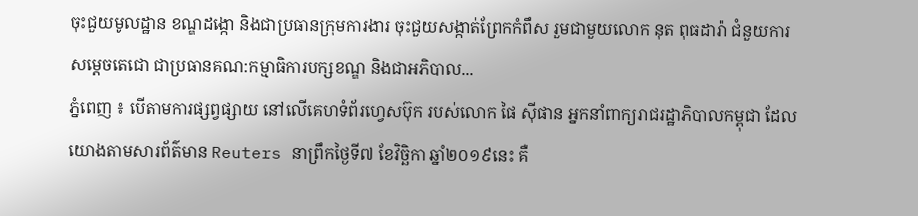ចុះជួយមូលដ្ឋាន ខណ្ឌដង្កោ និងជាប្រធានក្រុមការងារ ចុះជួយសង្កាត់ព្រែកកំពឹស រួមជាមួយលោក នុត ពុធដារ៉ា ជំនួយការសម្តេចតេជោ ជាប្រធានគណ:កម្មាធិការបក្សខណ្ឌ និងជាអភិបាល...
ភ្នំពេញ ៖ បើតាមការផ្សព្វផ្សាយ នៅលើគេហទំព័រហ្វេសប៊ុក របស់លោក ផៃ ស៊ីផាន អ្នកនាំពាក្យរាជរដ្ឋាភិបាលកម្ពុជា ដែលយោងតាមសារព័ត៌មាន Reuters នាព្រឹកថ្ងៃទី៧ ខែវិច្ឆិកា ឆ្នាំ២០១៩នេះ គឺ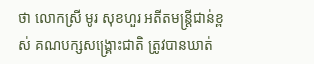ថា លោកស្រី មូរ សុខហួរ អតីតមន្រ្តីជាន់ខ្ពស់ គណបក្សសង្រ្គោះជាតិ ត្រូវបានឃាត់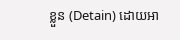ខ្លួន (Detain) ដោយអា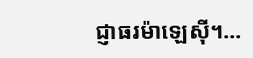ជ្ញាធរម៉ាឡេស៊ី។...